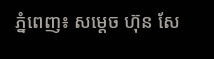ភ្នំពេញ៖ សម្តេច ហ៊ុន សែ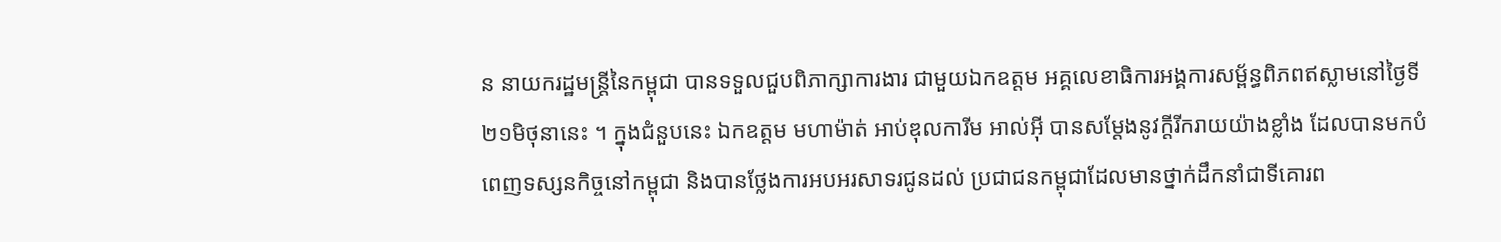ន នាយករដ្ឋមន្ត្រីនៃកម្ពុជា បានទទួលជួបពិភាក្សាការងារ ជាមួយឯកឧត្តម អគ្គលេខាធិការអង្គការសម្ព័ន្ធពិភពឥស្លាមនៅថ្ងៃទី២១មិថុនានេះ ។ ក្នុងជំនួបនេះ ឯកឧត្តម មហាម៉ាត់ អាប់ឌុលការីម អាល់អ៊ី បានសម្ដែងនូវក្តីរីករាយយ៉ាងខ្លាំង ដែលបានមកបំពេញទស្សនកិច្ចនៅកម្ពុជា និងបានថ្លែងការអបអរសាទរជូនដល់ ប្រជាជនកម្ពុជាដែលមានថ្នាក់ដឹកនាំជាទីគោរព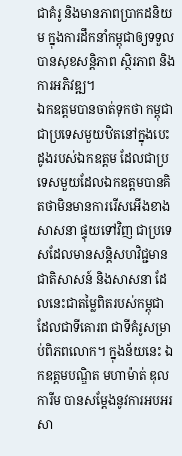ជាគំរូ និងមានភាពប្រាកដនិយម ក្នុងការដឹកនាំកម្ពុជាឲ្យទទួលបានសុខសន្តិភាព ស្ថិរភាព និងការអភិវឌ្ឍ។
ឯកឧត្តមបានចាត់ទុកថា កម្ពុជាជាប្រទេសមួយឋិតនៅក្នុងបេះដូងរបស់ឯកឧត្តម ដែលជាប្រទេសមួយដែលឯកឧត្តមបានគិតថាមិនមានការរើសអើងខាងសាសនា ផ្ទុយទៅវិញ ជាប្រទេសដែលមានសន្តិសហវិជ្ជមានជាតិសាសន៍ និងសាសនា ដែលនេះជាតម្លៃពិតរបស់កម្ពុជា ដែលជាទីគោរព ជាទីគំរូសម្រាប់ពិភពលោក។ ក្នុងន័យនេះ ឯកឧត្តមបណ្ឌិត មហាម៉ាត់ ឌុលការីម បានសម្ដែងនូវការអបអរសា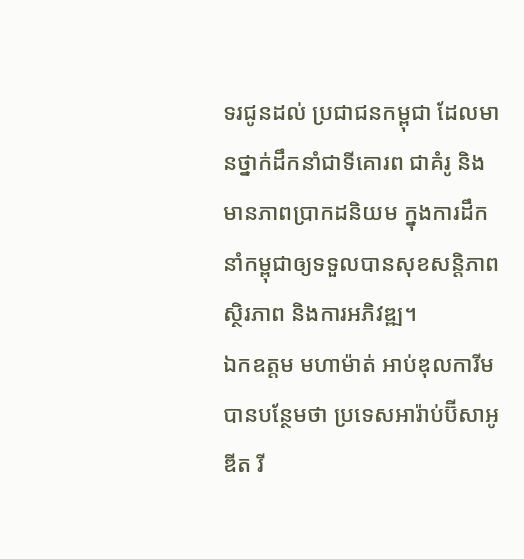ទរជូនដល់ ប្រជាជនកម្ពុជា ដែលមានថ្នាក់ដឹកនាំជាទីគោរព ជាគំរូ និងមានភាពប្រាកដនិយម ក្នុងការដឹកនាំកម្ពុជាឲ្យទទួលបានសុខសន្តិភាព ស្ថិរភាព និងការអភិវឌ្ឍ។
ឯកឧត្តម មហាម៉ាត់ អាប់ឌុលការីម បានបន្ថែមថា ប្រទេសអារ៉ាប់ប៊ីសាអូឌីត រី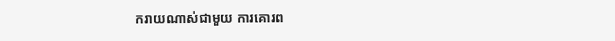ករាយណាស់ជាមួយ ការគោរព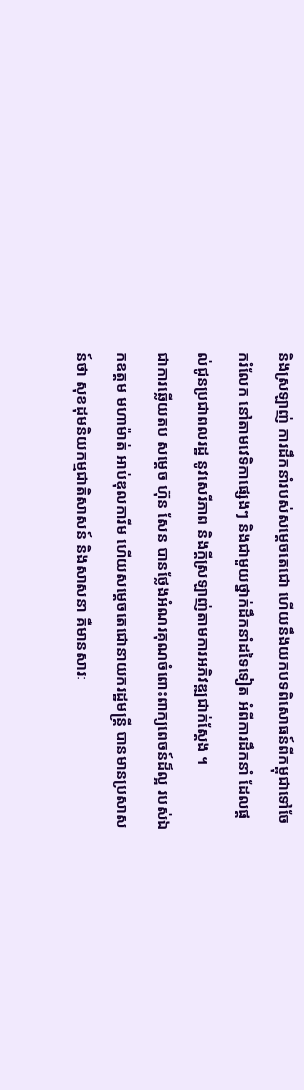និងស្រឡាញ់ ការដឹកនាំរបស់សម្ដេចតេជោ ហើយនឹងយកបទពិសោធន៍ពីកម្ពុជាទៅចែករំលែក នៅតាមវេទិកាផ្សេងៗ និងជាមួយថ្នាក់ដឹកនាំដទៃទៀត អំពីការដឹកនាំ ដែលផ្ដល់ជូនប្រជាពលរដ្ឋ នូវសេរីភាព និងក្តីស្រឡាញ់តាមការអភិវឌ្ឍជាក់ស្ដែង ។
ជាការឆ្លើយតប សម្ដេច ហ៊ុន សែន បានថ្លែងអំណរគុណចំពោះពាក្យពេចន៍ដ៏ល្អ របស់ឯកឧត្តម មហាម៉ាត់ អាប់ឌុលការីម ហើយសម្ដេចតេជោនាយករដ្ឋមន្រ្តី បានមានប្រសាសន៍ថា សុខដុមនិយកម្មជាតិសាសន៍ និងសាសនា គឺមានសារៈ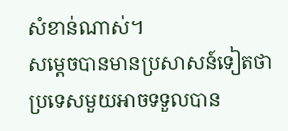សំខាន់ណាស់។
សម្ដេចបានមានប្រសាសន៍ទៀតថា ប្រទេសមួយអាចទទួលបាន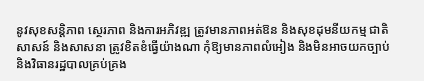នូវសុខសន្តិភាព ស្ថេរភាព និងការអភិវឌ្ឍ ត្រូវមានភាពអត់ឱន និងសុខដុមនីយកម្ម ជាតិសាសន៍ និងសាសនា ត្រូវខិតខំធ្វើយ៉ាងណា កុំឱ្យមានភាពលំអៀង និងមិនអាចយកច្បាប់ និងវិធានរដ្ឋបាលគ្រប់គ្រង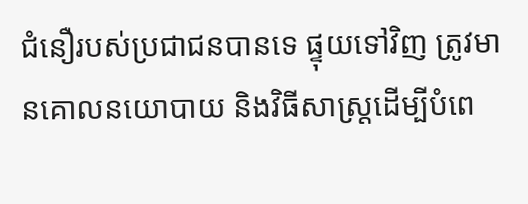ជំនឿរបស់ប្រជាជនបានទេ ផ្ទុយទៅវិញ ត្រូវមានគោលនយោបាយ និងវិធីសាស្រ្តដើម្បីបំពេ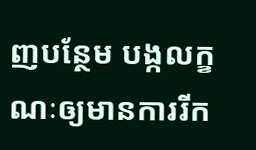ញបន្ថែម បង្កលក្ខណៈឲ្យមានការរីក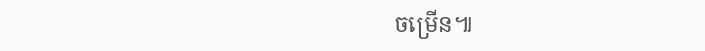ចម្រើន៕